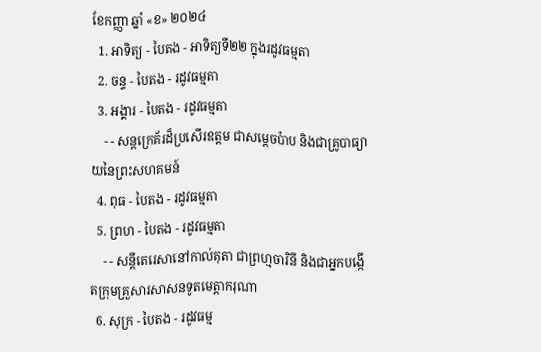ខែកញ្ញា ឆ្នាំ «ខ» ២០២៤
  1. អាទិត្យ - បៃតង - អាទិត្យទី២២ ក្នុងរដូវធម្មតា
  2. ចន្ទ - បៃតង - រដូវធម្មតា
  3. អង្គារ - បៃតង - រដូវធម្មតា
    - - សន្តក្រេគ័រដ៏ប្រសើរឧត្តម ជាសម្ដេចប៉ាប និងជាគ្រូបាធ្យាយនៃព្រះសហគមន៍
  4. ពុធ - បៃតង - រដូវធម្មតា
  5. ព្រហ - បៃតង - រដូវធម្មតា
    - - សន្តីតេរេសានៅកាល់គុតា ជាព្រហ្មចារិនី និងជាអ្នកបង្កើតក្រុមគ្រួសារសាសនទូតមេត្ដាករុណា
  6. សុក្រ - បៃតង - រដូវធម្ម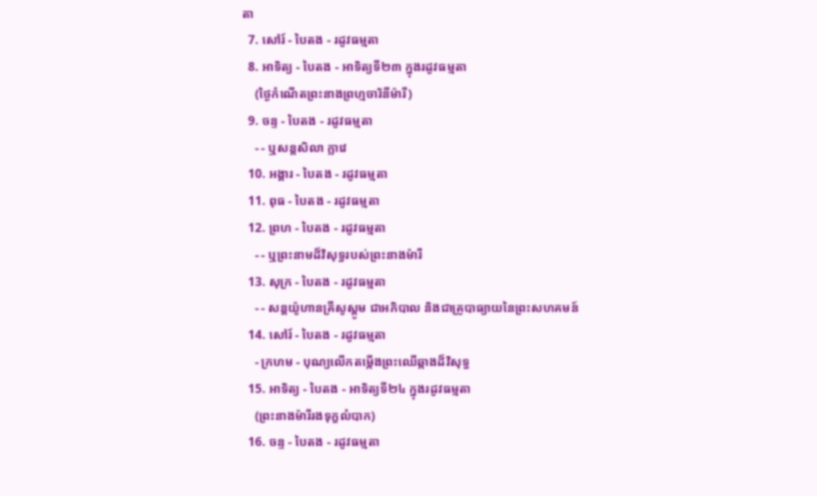តា
  7. សៅរ៍ - បៃតង - រដូវធម្មតា
  8. អាទិត្យ - បៃតង - អាទិត្យទី២៣ ក្នុងរដូវធម្មតា
    (ថ្ងៃកំណើតព្រះនាងព្រហ្មចារិនីម៉ារី)
  9. ចន្ទ - បៃតង - រដូវធម្មតា
    - - ឬសន្តសិលា ក្លាវេ
  10. អង្គារ - បៃតង - រដូវធម្មតា
  11. ពុធ - បៃតង - រដូវធម្មតា
  12. ព្រហ - បៃតង - រដូវធម្មតា
    - - ឬព្រះនាមដ៏វិសុទ្ធរបស់ព្រះនាងម៉ារី
  13. សុក្រ - បៃតង - រដូវធម្មតា
    - - សន្តយ៉ូហានគ្រីសូស្តូម ជាអភិបាល និងជាគ្រូបាធ្យាយនៃព្រះសហគមន៍
  14. សៅរ៍ - បៃតង - រដូវធម្មតា
    - ក្រហម - បុណ្យលើកតម្កើងព្រះឈើឆ្កាងដ៏វិសុទ្ធ
  15. អាទិត្យ - បៃតង - អាទិត្យទី២៤ ក្នុងរដូវធម្មតា
    (ព្រះនាងម៉ារីរងទុក្ខលំបាក)
  16. ចន្ទ - បៃតង - រដូវធម្មតា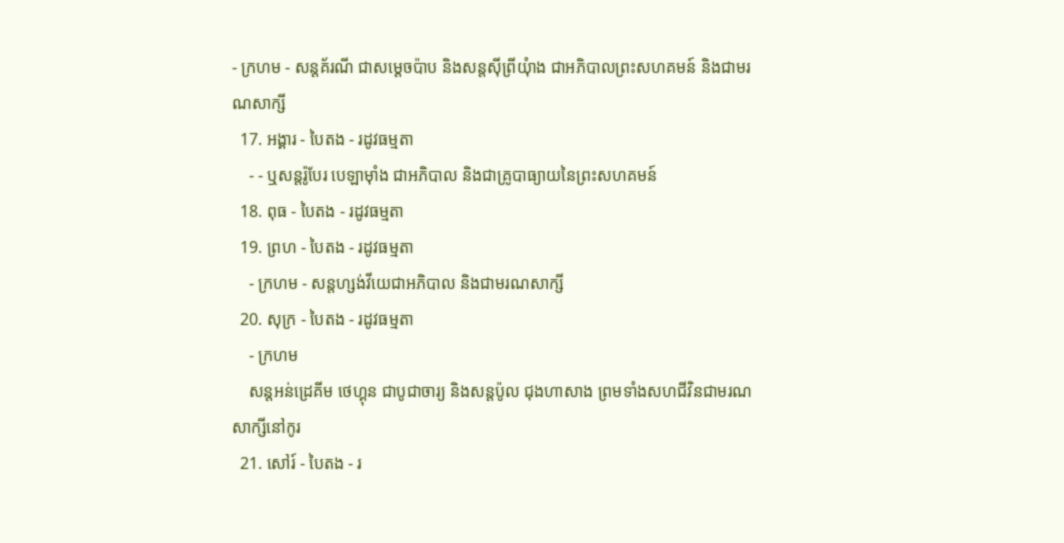- ក្រហម - សន្តគ័រណី ជាសម្ដេចប៉ាប និងសន្តស៊ីព្រីយុំាង ជាអភិបាលព្រះសហគមន៍ និងជាមរណសាក្សី
  17. អង្គារ - បៃតង - រដូវធម្មតា
    - - ឬសន្តរ៉ូបែរ បេឡាម៉ាំង ជាអភិបាល និងជាគ្រូបាធ្យាយនៃព្រះសហគមន៍
  18. ពុធ - បៃតង - រដូវធម្មតា
  19. ព្រហ - បៃតង - រដូវធម្មតា
    - ក្រហម - សន្តហ្សង់វីយេជាអភិបាល និងជាមរណសាក្សី
  20. សុក្រ - បៃតង - រដូវធម្មតា
    - ក្រហម
    សន្តអន់ដ្រេគីម ថេហ្គុន ជាបូជាចារ្យ និងសន្តប៉ូល ជុងហាសាង ព្រមទាំងសហជីវិនជាមរណសាក្សីនៅកូរ
  21. សៅរ៍ - បៃតង - រ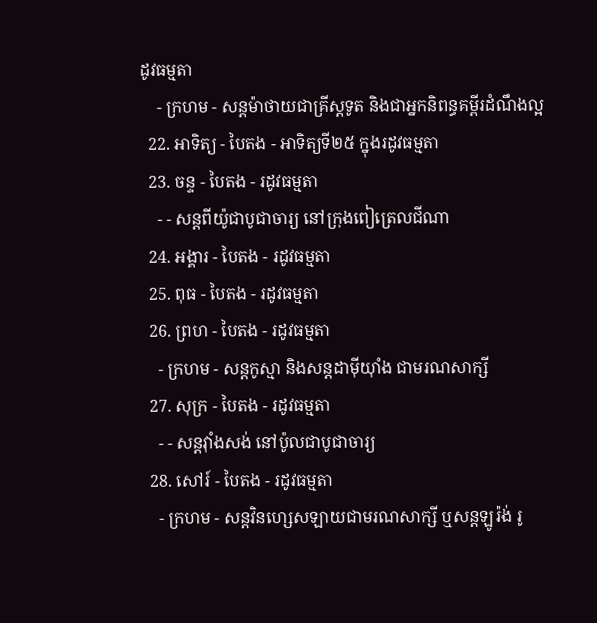ដូវធម្មតា
    - ក្រហម - សន្តម៉ាថាយជាគ្រីស្តទូត និងជាអ្នកនិពន្ធគម្ពីរដំណឹងល្អ
  22. អាទិត្យ - បៃតង - អាទិត្យទី២៥ ក្នុងរដូវធម្មតា
  23. ចន្ទ - បៃតង - រដូវធម្មតា
    - - សន្តពីយ៉ូជាបូជាចារ្យ នៅក្រុងពៀត្រេលជីណា
  24. អង្គារ - បៃតង - រដូវធម្មតា
  25. ពុធ - បៃតង - រដូវធម្មតា
  26. ព្រហ - បៃតង - រដូវធម្មតា
    - ក្រហម - សន្តកូស្មា និងសន្តដាម៉ីយុាំង ជាមរណសាក្សី
  27. សុក្រ - បៃតង - រដូវធម្មតា
    - - សន្តវុាំងសង់ នៅប៉ូលជាបូជាចារ្យ
  28. សៅរ៍ - បៃតង - រដូវធម្មតា
    - ក្រហម - សន្តវិនហ្សេសឡាយជាមរណសាក្សី ឬសន្តឡូរ៉ង់ រូ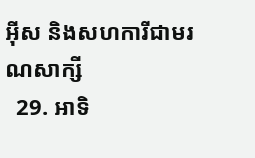អ៊ីស និងសហការីជាមរណសាក្សី
  29. អាទិ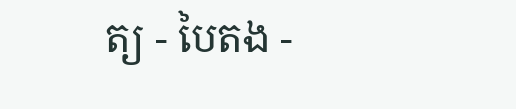ត្យ - បៃតង -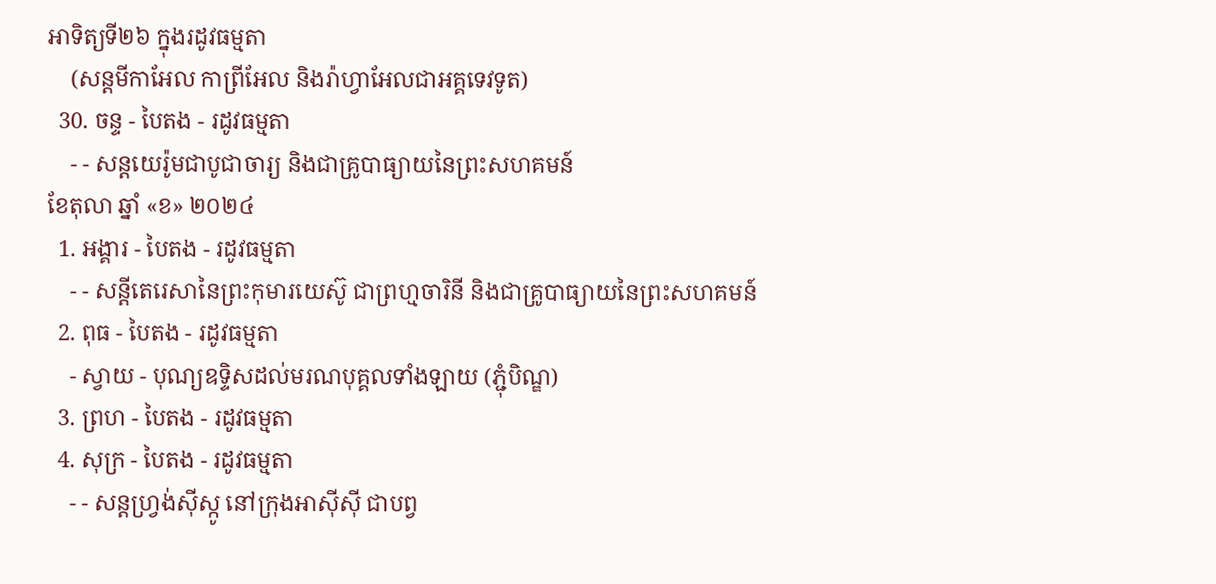អាទិត្យទី២៦ ក្នុងរដូវធម្មតា
    (សន្តមីកាអែល កាព្រីអែល និងរ៉ាហ្វាអែលជាអគ្គទេវទូត)
  30. ចន្ទ - បៃតង - រដូវធម្មតា
    - - សន្ដយេរ៉ូមជាបូជាចារ្យ និងជាគ្រូបាធ្យាយនៃព្រះសហគមន៍
ខែតុលា ឆ្នាំ «ខ» ២០២៤
  1. អង្គារ - បៃតង - រដូវធម្មតា
    - - សន្តីតេរេសានៃព្រះកុមារយេស៊ូ ជាព្រហ្មចារិនី និងជាគ្រូបាធ្យាយនៃព្រះសហគមន៍
  2. ពុធ - បៃតង - រដូវធម្មតា
    - ស្វាយ - បុណ្យឧទ្ទិសដល់មរណបុគ្គលទាំងឡាយ (ភ្ជុំបិណ្ឌ)
  3. ព្រហ - បៃតង - រដូវធម្មតា
  4. សុក្រ - បៃតង - រដូវធម្មតា
    - - សន្តហ្វ្រង់ស៊ីស្កូ នៅក្រុងអាស៊ីស៊ី ជាបព្វ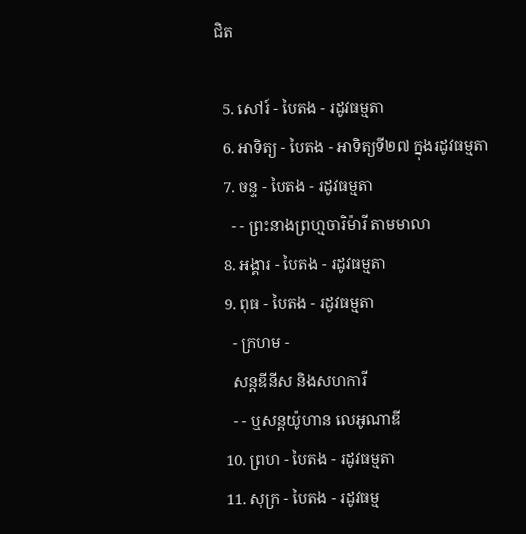ជិត

  5. សៅរ៍ - បៃតង - រដូវធម្មតា
  6. អាទិត្យ - បៃតង - អាទិត្យទី២៧ ក្នុងរដូវធម្មតា
  7. ចន្ទ - បៃតង - រដូវធម្មតា
    - - ព្រះនាងព្រហ្មចារិម៉ារី តាមមាលា
  8. អង្គារ - បៃតង - រដូវធម្មតា
  9. ពុធ - បៃតង - រដូវធម្មតា
    - ក្រហម -
    សន្តឌីនីស និងសហការី
    - - ឬសន្តយ៉ូហាន លេអូណាឌី
  10. ព្រហ - បៃតង - រដូវធម្មតា
  11. សុក្រ - បៃតង - រដូវធម្ម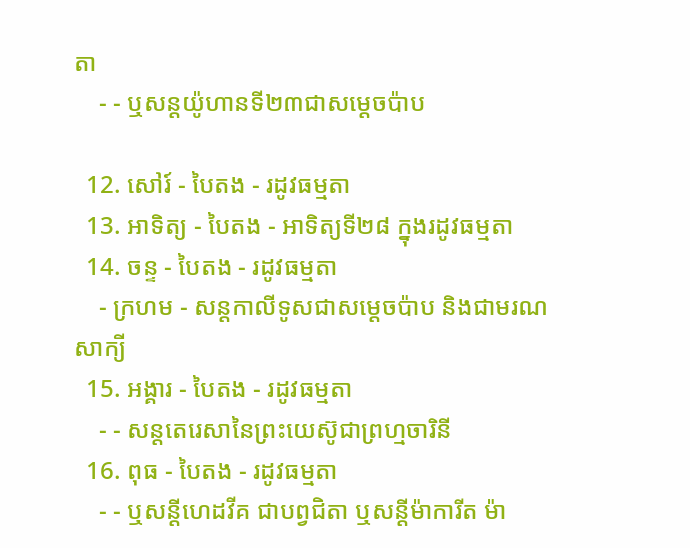តា
    - - ឬសន្តយ៉ូហានទី២៣ជាសម្តេចប៉ាប

  12. សៅរ៍ - បៃតង - រដូវធម្មតា
  13. អាទិត្យ - បៃតង - អាទិត្យទី២៨ ក្នុងរដូវធម្មតា
  14. ចន្ទ - បៃតង - រដូវធម្មតា
    - ក្រហម - សន្ដកាលីទូសជាសម្ដេចប៉ាប និងជាមរណសាក្យី
  15. អង្គារ - បៃតង - រដូវធម្មតា
    - - សន្តតេរេសានៃព្រះយេស៊ូជាព្រហ្មចារិនី
  16. ពុធ - បៃតង - រដូវធម្មតា
    - - ឬសន្ដីហេដវីគ ជាបព្វជិតា ឬសន្ដីម៉ាការីត ម៉ា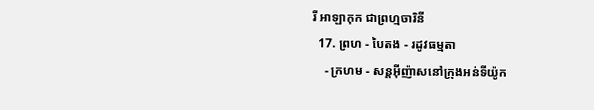រី អាឡាកុក ជាព្រហ្មចារិនី
  17. ព្រហ - បៃតង - រដូវធម្មតា
    - ក្រហម - សន្តអ៊ីញ៉ាសនៅក្រុងអន់ទីយ៉ូក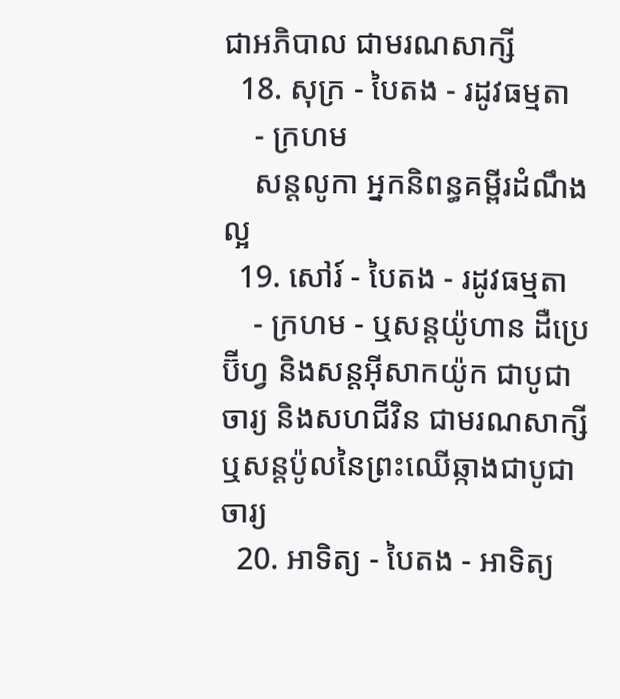ជាអភិបាល ជាមរណសាក្សី
  18. សុក្រ - បៃតង - រដូវធម្មតា
    - ក្រហម
    សន្តលូកា អ្នកនិពន្ធគម្ពីរដំណឹងល្អ
  19. សៅរ៍ - បៃតង - រដូវធម្មតា
    - ក្រហម - ឬសន្ដយ៉ូហាន ដឺប្រេប៊ីហ្វ និងសន្ដអ៊ីសាកយ៉ូក ជាបូជាចារ្យ និងសហជីវិន ជាមរណសាក្សី ឬសន្ដប៉ូលនៃព្រះឈើឆ្កាងជាបូជាចារ្យ
  20. អាទិត្យ - បៃតង - អាទិត្យ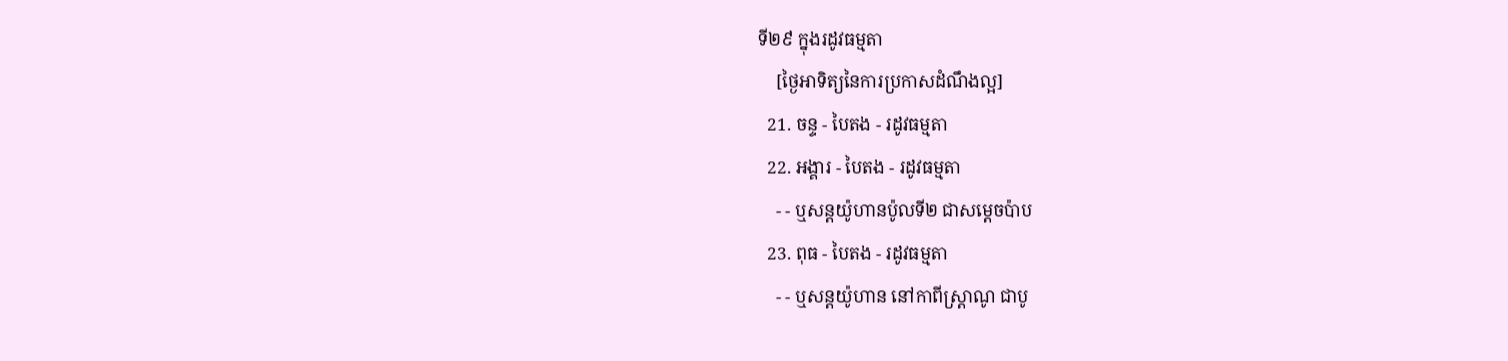ទី២៩ ក្នុងរដូវធម្មតា
    [ថ្ងៃអាទិត្យនៃការប្រកាសដំណឹងល្អ]
  21. ចន្ទ - បៃតង - រដូវធម្មតា
  22. អង្គារ - បៃតង - រដូវធម្មតា
    - - ឬសន្តយ៉ូហានប៉ូលទី២ ជាសម្ដេចប៉ាប
  23. ពុធ - បៃតង - រដូវធម្មតា
    - - ឬសន្ដយ៉ូហាន នៅកាពីស្រ្ដាណូ ជាបូ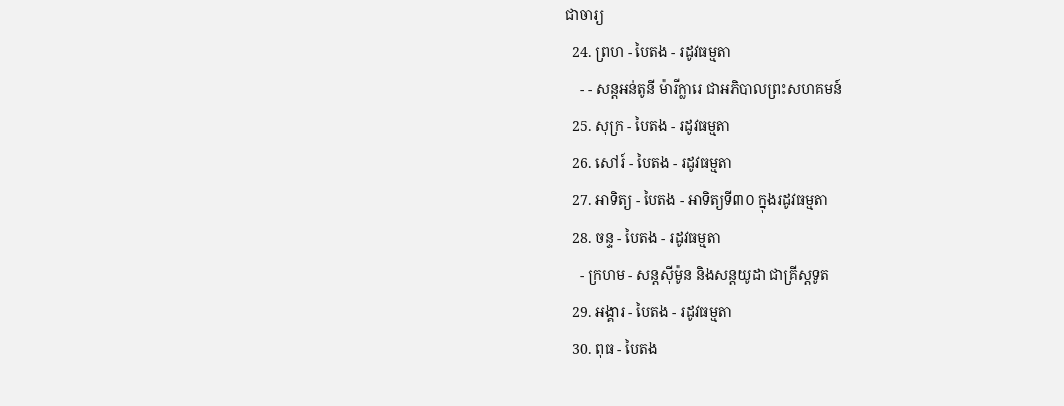ជាចារ្យ
  24. ព្រហ - បៃតង - រដូវធម្មតា
    - - សន្តអន់តូនី ម៉ារីក្លារេ ជាអភិបាលព្រះសហគមន៍
  25. សុក្រ - បៃតង - រដូវធម្មតា
  26. សៅរ៍ - បៃតង - រដូវធម្មតា
  27. អាទិត្យ - បៃតង - អាទិត្យទី៣០ ក្នុងរដូវធម្មតា
  28. ចន្ទ - បៃតង - រដូវធម្មតា
    - ក្រហម - សន្ដស៊ីម៉ូន និងសន្ដយូដា ជាគ្រីស្ដទូត
  29. អង្គារ - បៃតង - រដូវធម្មតា
  30. ពុធ - បៃតង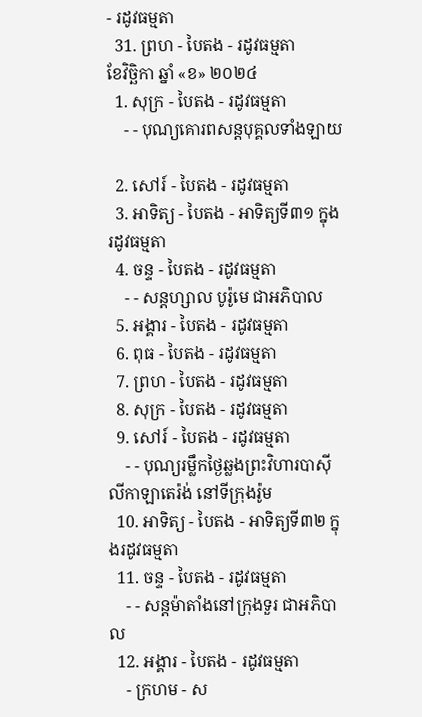- រដូវធម្មតា
  31. ព្រហ - បៃតង - រដូវធម្មតា
ខែវិច្ឆិកា ឆ្នាំ «ខ» ២០២៤
  1. សុក្រ - បៃតង - រដូវធម្មតា
    - - បុណ្យគោរពសន្ដបុគ្គលទាំងឡាយ

  2. សៅរ៍ - បៃតង - រដូវធម្មតា
  3. អាទិត្យ - បៃតង - អាទិត្យទី៣១ ក្នុងរដូវធម្មតា
  4. ចន្ទ - បៃតង - រដូវធម្មតា
    - - សន្ដហ្សាល បូរ៉ូមេ ជាអភិបាល
  5. អង្គារ - បៃតង - រដូវធម្មតា
  6. ពុធ - បៃតង - រដូវធម្មតា
  7. ព្រហ - បៃតង - រដូវធម្មតា
  8. សុក្រ - បៃតង - រដូវធម្មតា
  9. សៅរ៍ - បៃតង - រដូវធម្មតា
    - - បុណ្យរម្លឹកថ្ងៃឆ្លងព្រះវិហារបាស៊ីលីកាឡាតេរ៉ង់ នៅទីក្រុងរ៉ូម
  10. អាទិត្យ - បៃតង - អាទិត្យទី៣២ ក្នុងរដូវធម្មតា
  11. ចន្ទ - បៃតង - រដូវធម្មតា
    - - សន្ដម៉ាតាំងនៅក្រុងទួរ ជាអភិបាល
  12. អង្គារ - បៃតង - រដូវធម្មតា
    - ក្រហម - ស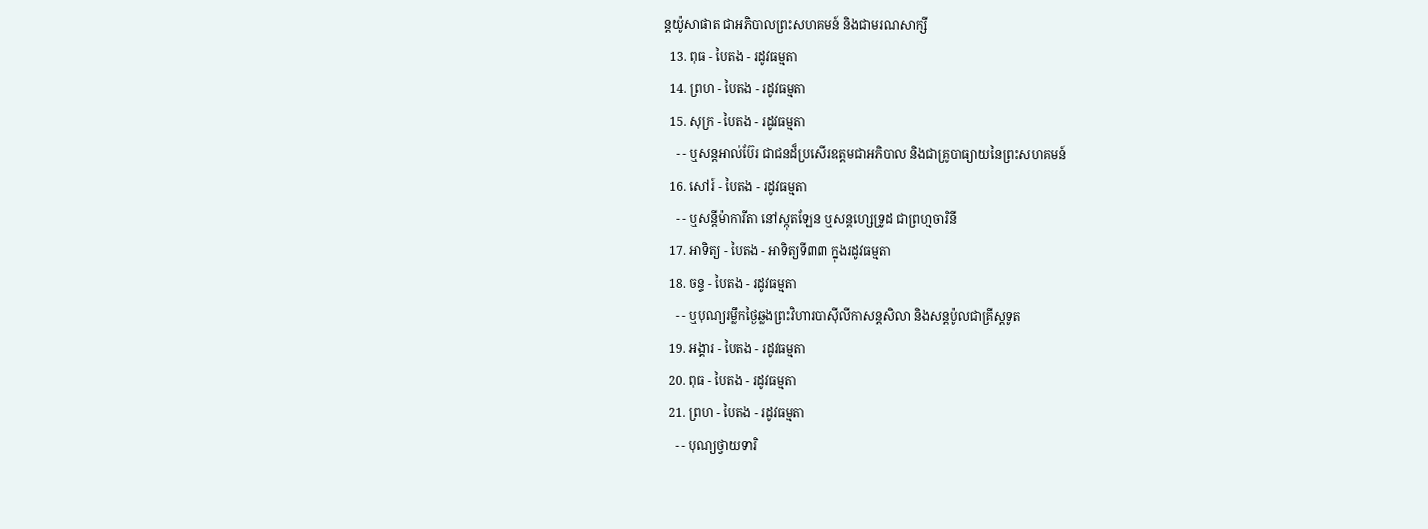ន្ដយ៉ូសាផាត ជាអភិបាលព្រះសហគមន៍ និងជាមរណសាក្សី
  13. ពុធ - បៃតង - រដូវធម្មតា
  14. ព្រហ - បៃតង - រដូវធម្មតា
  15. សុក្រ - បៃតង - រដូវធម្មតា
    - - ឬសន្ដអាល់ប៊ែរ ជាជនដ៏ប្រសើរឧត្ដមជាអភិបាល និងជាគ្រូបាធ្យាយនៃព្រះសហគមន៍
  16. សៅរ៍ - បៃតង - រដូវធម្មតា
    - - ឬសន្ដីម៉ាការីតា នៅស្កុតឡែន ឬសន្ដហ្សេទ្រូដ ជាព្រហ្មចារិនី
  17. អាទិត្យ - បៃតង - អាទិត្យទី៣៣ ក្នុងរដូវធម្មតា
  18. ចន្ទ - បៃតង - រដូវធម្មតា
    - - ឬបុណ្យរម្លឹកថ្ងៃឆ្លងព្រះវិហារបាស៊ីលីកាសន្ដសិលា និងសន្ដប៉ូលជាគ្រីស្ដទូត
  19. អង្គារ - បៃតង - រដូវធម្មតា
  20. ពុធ - បៃតង - រដូវធម្មតា
  21. ព្រហ - បៃតង - រដូវធម្មតា
    - - បុណ្យថ្វាយទារិ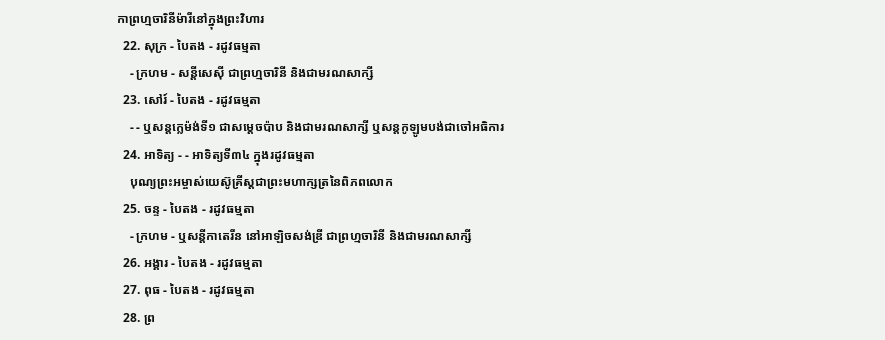កាព្រហ្មចារិនីម៉ារីនៅក្នុងព្រះវិហារ
  22. សុក្រ - បៃតង - រដូវធម្មតា
    - ក្រហម - សន្ដីសេស៊ី ជាព្រហ្មចារិនី និងជាមរណសាក្សី
  23. សៅរ៍ - បៃតង - រដូវធម្មតា
    - - ឬសន្ដក្លេម៉ង់ទី១ ជាសម្ដេចប៉ាប និងជាមរណសាក្សី ឬសន្ដកូឡូមបង់ជាចៅអធិការ
  24. អាទិត្យ - - អាទិត្យទី៣៤ ក្នុងរដូវធម្មតា
    បុណ្យព្រះអម្ចាស់យេស៊ូគ្រីស្ដជាព្រះមហាក្សត្រនៃពិភពលោក
  25. ចន្ទ - បៃតង - រដូវធម្មតា
    - ក្រហម - ឬសន្ដីកាតេរីន នៅអាឡិចសង់ឌ្រី ជាព្រហ្មចារិនី និងជាមរណសាក្សី
  26. អង្គារ - បៃតង - រដូវធម្មតា
  27. ពុធ - បៃតង - រដូវធម្មតា
  28. ព្រ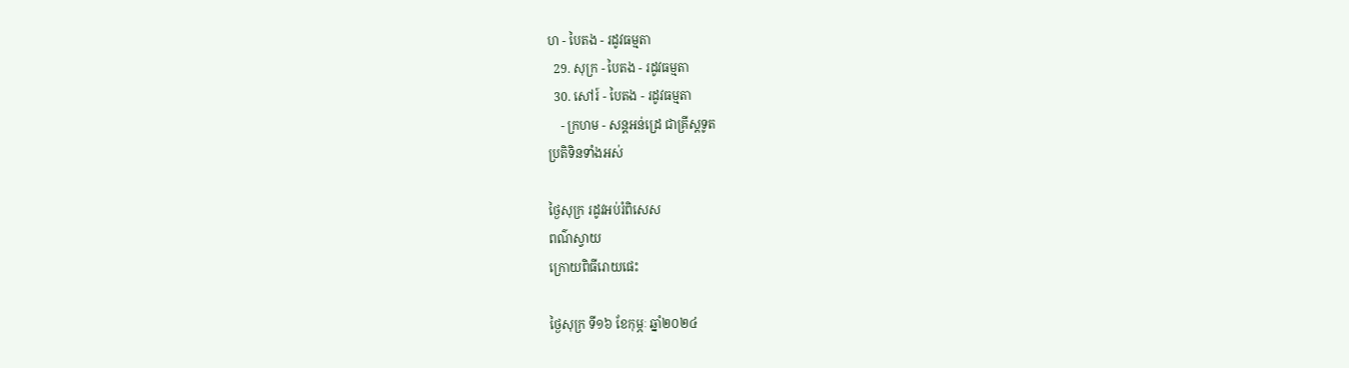ហ - បៃតង - រដូវធម្មតា
  29. សុក្រ - បៃតង - រដូវធម្មតា
  30. សៅរ៍ - បៃតង - រដូវធម្មតា
    - ក្រហម - សន្ដអន់ដ្រេ ជាគ្រីស្ដទូត
ប្រតិទិនទាំងអស់

ថ្ងៃសុក្រ រដូវអប់រំពិសេស
ពណ៌ស្វាយ
ក្រោយពិធីរោយផេះ

ថ្ងៃសុក្រ ទី១៦ ខែកុម្ភៈ ឆ្នាំ២០២៤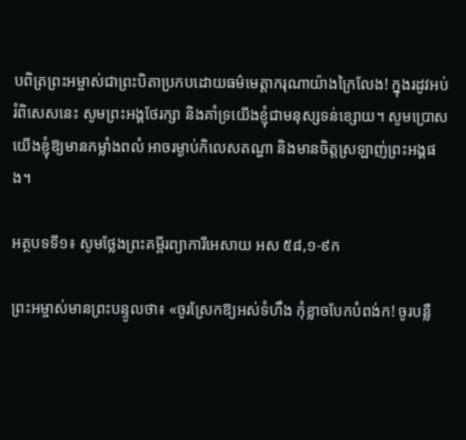បពិត្រព្រះអម្ចាស់ជាព្រះបិតាប្រកបដោយធម៌មេត្តាករុណាយ៉ាងក្រៃលែង! ក្នុងរដូវអប់រំពិសេសនេះ សូមព្រះអង្គថែរក្សា និងគាំទ្រយើងខ្ញុំជាមនុស្សទន់ខ្សោយ។ សូមប្រោសយើងខ្ញុំឱ្យមានកម្លាំងពលំ អាចរម្ងាប់កិលេសតណ្ហា និងមានចិត្តស្រឡាញ់ព្រះអង្គផង។

អត្ថបទទី១៖ សូមថ្លែងព្រះគម្ពីរព្យាការីអេសាយ អស ៥៨,១-៩ក

ព្រះអម្ចាស់មានព្រះបន្ទូលថា៖ «ចូរស្រែកឱ្យអស់ទំហឹង កុំខ្លាចបែកបំពង់ក! ចូរបន្លឺ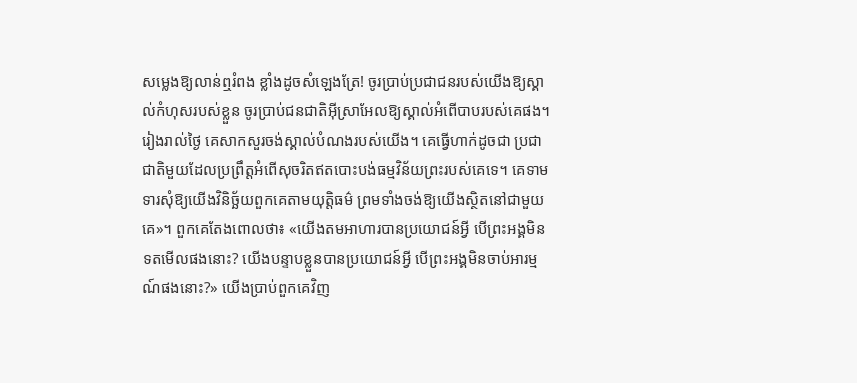សម្លេងឱ្យលាន់ឮរំពង ខ្លាំងដូចសំឡេងត្រែ! ចូរប្រាប់ប្រជាជនរបស់យើងឱ្យស្គាល់កំហុសរបស់ខ្លួន ចូរប្រាប់ជនជាតិអ៊ីស្រាអែលឱ្យស្គាល់អំពើបាបរបស់គេផង។ រៀងរាល់ថ្ងៃ គេសាកសួរចង់ស្គាល់បំណងរបស់យើង។ គេធ្វើហាក់ដូចជា ប្រជាជាតិមួយដែលប្រព្រឹត្តអំពើសុចរិតឥតបោះបង់ធម្មវិន័យព្រះរបស់គេទេ។ គេទាមទារសុំឱ្យយើងវិនិច្ឆ័យពួកគេតាមយុតិ្តធម៌ ព្រមទាំងចង់ឱ្យយើងស្ថិតនៅជាមួយគេ»។ ពួកគេតែងពោលថា៖ «យើងតមអាហារបានប្រយោជន៍អ្វី បើព្រះអង្គមិនទតមើលផងនោះ? យើងបន្ទាបខ្លួនបានប្រយោជន៍អ្វី បើព្រះអង្គមិនចាប់អារម្មណ៍ផងនោះ?» យើងប្រាប់ពួកគេវិញ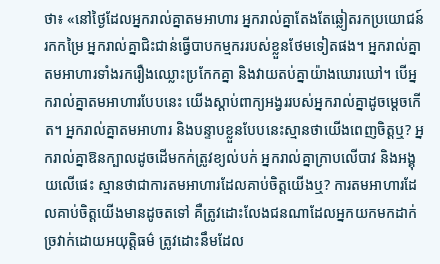ថា៖ «នៅថ្ងៃដែលអ្នករាល់គ្នាតមអាហារ អ្នករាល់គ្នាតែងតែឆ្លៀតរកប្រយោជន៍ រកកម្រៃ អ្នករាល់គ្នាជិះជាន់ធ្វើបាបកម្មកររបស់ខ្លួនថែមទៀតផង។ អ្នករាល់គ្នាតមអាហារទាំងរករឿងឈ្លោះប្រកែកគ្នា និងវាយតប់គ្នាយ៉ាងឃោរឃៅ។ បើអ្នករាល់គ្នាតមអាហារបែបនេះ យើងស្តាប់ពាក្យអង្វររបស់អ្នករាល់គ្នាដូចម្តេចកើត។ អ្នករាល់គ្នាតមអាហារ និងបន្ទាបខ្លួនបែបនេះស្មានថាយើងពេញចិត្តឬ? អ្នករាល់គ្នាឱនក្បាលដូចដើមកក់ត្រូវខ្យល់បក់ អ្នករាល់គ្នាក្រាបលើបាវ និងអង្គុយលើផេះ ស្មានថាជាការតមអាហារដែលគាប់ចិត្តយើងឬ? ការតមអាហារដែលគាប់ចិត្តយើងមានដូចតទៅ គឺត្រូវដោះលែងជនណាដែលអ្នកយកមកដាក់ច្រវាក់ដោយអយុតិ្តធម៌ ត្រូវដោះនឹមដែល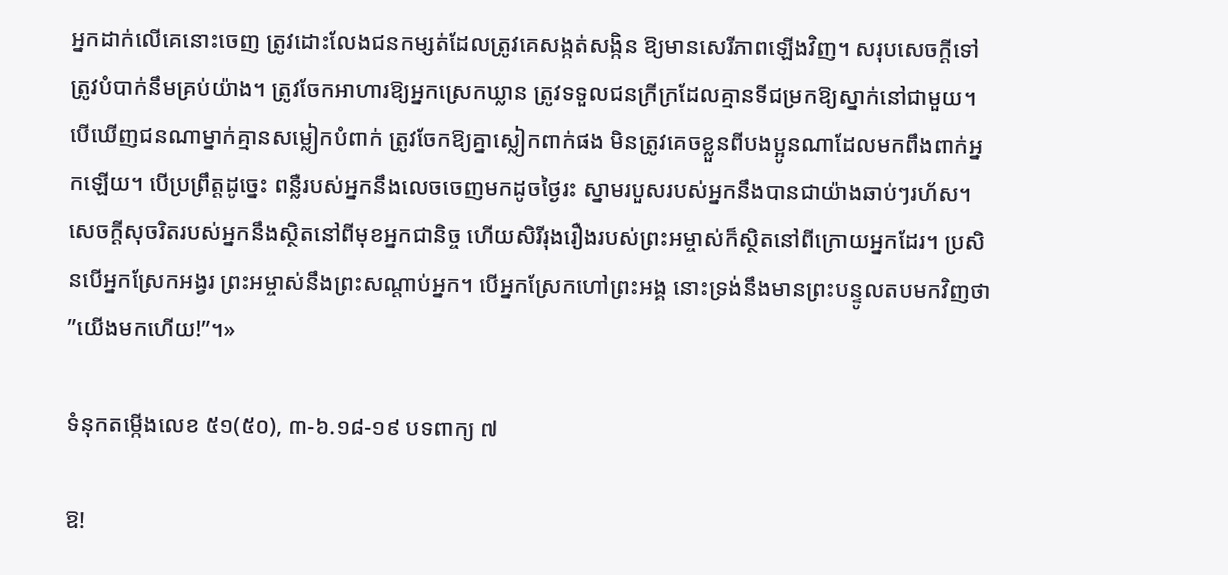អ្នកដាក់លើគេនោះចេញ ត្រូវដោះលែងជនកម្សត់ដែលត្រូវគេសង្កត់សង្កិន ឱ្យមានសេរីភាពឡើងវិញ។ សរុបសេចក្តីទៅ ត្រូវបំបាក់នឹមគ្រប់យ៉ាង។ ត្រូវចែកអាហារឱ្យអ្នកស្រេកឃ្លាន ត្រូវទទួលជនក្រីក្រដែលគ្មានទីជម្រកឱ្យស្នាក់នៅជាមួយ។ បើឃើញជនណាម្នាក់គ្មានសម្លៀកបំពាក់ ត្រូវចែកឱ្យគ្នាស្លៀកពាក់ផង មិនត្រូវគេចខ្លួនពីបងប្អូនណាដែលមកពឹងពាក់អ្នកឡើយ។ បើប្រព្រឹត្តដូច្នេះ ពន្លឺរបស់អ្នកនឹងលេចចេញមកដូចថ្ងៃរះ ស្នាមរបួសរបស់អ្នកនឹងបានជាយ៉ាងឆាប់ៗរហ័ស។ សេចក្តីសុចរិតរបស់អ្នកនឹងស្ថិតនៅពីមុខអ្នកជានិច្ច ហើយសិរីរុងរឿងរបស់ព្រះអម្ចាស់ក៏ស្ថិតនៅពីក្រោយអ្នកដែរ។ ប្រសិនបើអ្នកស្រែកអង្វរ ព្រះអម្ចាស់នឹងព្រះសណ្តាប់អ្នក។ បើអ្នកស្រែកហៅព្រះអង្គ នោះទ្រង់នឹងមានព្រះបន្ទូលតបមកវិញថា ”យើងមកហើយ!”។»

ទំនុកតម្កើងលេខ ៥១(៥០), ៣-៦.១៨-១៩ បទពាក្យ ៧

ឱ!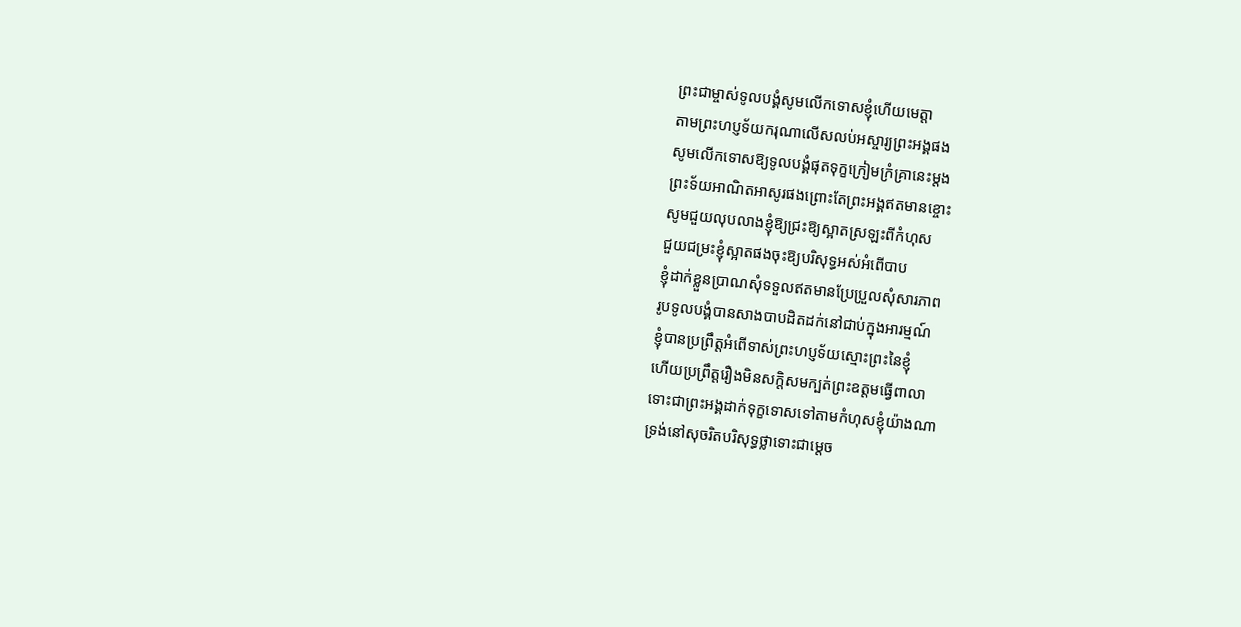ព្រះជាម្ចាស់ទូលបង្គំសូមលើកទោសខ្ញុំហើយមេត្តា
តាមព្រះហប្ញទ័យករុណាលើសលប់អស្ចារ្យព្រះអង្គផង
សូមលើកទោសឱ្យទូលបង្គំផុតទុក្ខក្រៀមក្រំគ្រានេះម្តង
ព្រះទ័យអាណិតអាសូរផងព្រោះតែព្រះអង្គឥតមានខ្ចោះ
សូមជួយលុបលាងខ្ញុំឱ្យជ្រះឱ្យស្អាតស្រឡះពីកំហុស
ជួយជម្រះខ្ញុំស្អាតផងចុះឱ្យបរិសុទ្ធអស់អំពើបាប
ខ្ញុំដាក់ខ្លួនប្រាណសុំទទួលឥតមានប្រែប្រួលសុំសារភាព
រូបទូលបង្គំបានសាងបាបដិតដក់នៅជាប់ក្នុងអារម្មណ៍
ខ្ញុំបានប្រព្រឹត្តអំពើទាស់ព្រះហប្ញទ័យស្មោះព្រះនៃខ្ញុំ
ហើយប្រព្រឹត្តរឿងមិនសក្តិសមក្បត់ព្រះឧត្តមធ្វើពាលា
ទោះជាព្រះអង្គដាក់ទុក្ខទោសទៅតាមកំហុសខ្ញុំយ៉ាងណា
ទ្រង់នៅសុចរិតបរិសុទ្ធថ្លាទោះជាម្តេច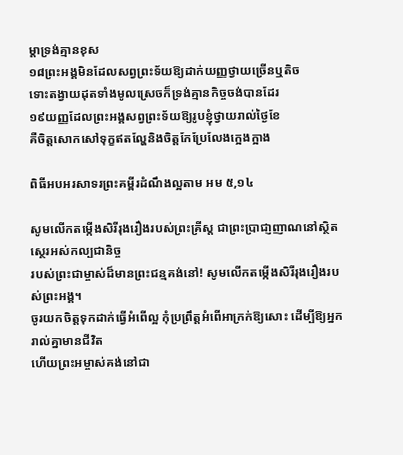ម្តាទ្រង់គ្មានខុស
១៨ព្រះអង្គមិនដែលសព្វព្រះទ័យឱ្យដាក់យញ្ញថ្វាយច្រើនឬតិច
ទោះតង្វាយដុតទាំងមូលស្រេចក៏ទ្រង់គ្មានកិច្ចចង់បានដែរ
១៩យញ្ញដែលព្រះអង្គសព្វព្រះទ័យឱ្យរូបខ្ញុំថ្វាយរាល់ថ្ងៃខែ
គឺចិត្តសោកសៅទុក្ខឥតល្ហែនិងចិត្តកែប្រែលែងក្អេងក្អាង

ពិធីអបអរសាទរព្រះគម្ពីរដំណឹងល្អតាម អម ៥,១៤

សូមលើកតម្កើងសិរីរុងរឿងរបស់ព្រះគ្រីស្ត ជាព្រះប្រាជា្ញញាណនៅស្ថិតស្ថេរអស់កល្បជានិច្ច
របស់ព្រះជាម្ចាស់ដ៏មានព្រះជន្មគង់នៅ! សូមលើកតម្កើងសិរីរុងរឿងរបស់ព្រះអង្គ។
ចូរយកចិត្តទុកដាក់ធ្វើអំពើល្អ កុំប្រព្រឹត្តអំពើអាក្រក់ឱ្យសោះ ដើម្បីឱ្យអ្នករាល់គ្នាមានជីវិត
ហើយព្រះអម្ចាស់គង់នៅជា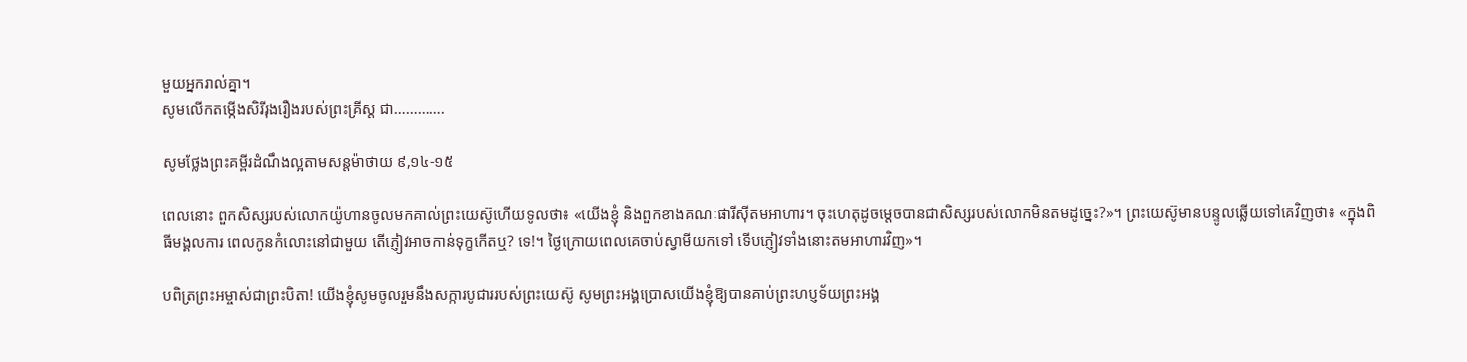មួយអ្នករាល់គ្នា។
សូមលើកតម្កើងសិរីរុងរឿងរបស់ព្រះគ្រីស្ត ជា………….

សូមថ្លែងព្រះគម្ពីរដំណឹងល្អតាមសន្តម៉ាថាយ ៩,១៤-១៥

ពេលនោះ ពួកសិស្សរបស់លោកយ៉ូហានចូលមកគាល់ព្រះយេស៊ូហើយទូលថា៖ «យើងខ្ញុំ និងពួកខាងគណៈផារីស៊ីតមអាហារ។ ចុះហេតុដូចម្តេចបានជាសិស្សរបស់លោកមិនតមដូច្នេះ?»។ ព្រះយេស៊ូមានបន្ទូលឆ្លើយទៅគេវិញថា៖ «ក្នុងពិធីមង្គលការ ពេលកូនកំលោះនៅជាមួយ តើភ្ញៀវអាចកាន់ទុក្ខកើតឬ? ទេ!។ ថ្ងៃក្រោយពេលគេចាប់ស្វាមីយកទៅ ទើបភ្ញៀវទាំងនោះតមអាហារវិញ»។

បពិត្រព្រះអម្ចាស់ជាព្រះបិតា! យើងខ្ញុំសូមចូលរួមនឹងសក្ការបូជាររបស់ព្រះយេស៊ូ សូមព្រះអង្គប្រោសយើងខ្ញុំឱ្យបានគាប់ព្រះហប្ញទ័យព្រះអង្គ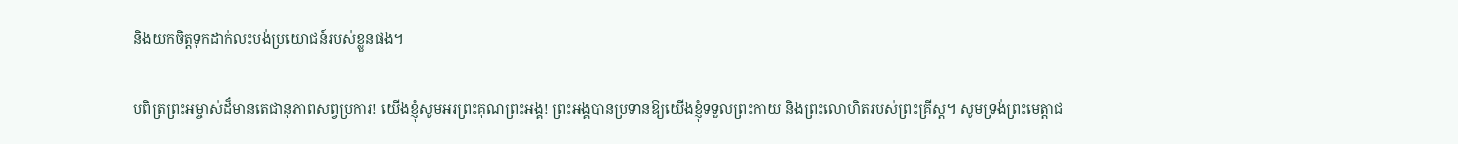និងយកចិត្តទុកដាក់លះបង់ប្រយោជន៍របស់ខ្លួនផង។

បពិត្រព្រះអម្ចាស់ដ៏មានតេជានុភាពសព្វប្រការ! យើងខ្ញុំសូមអរព្រះគុណព្រះអង្គ! ព្រះអង្គបានប្រទានឱ្យយើងខ្ញុំទទួលព្រះកាយ និងព្រះលោហិតរបស់ព្រះគ្រីស្ត។ សូមទ្រង់ព្រះមេត្តាជ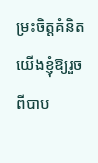ម្រះចិត្តគំនិតយើងខ្ញុំឱ្យរួចពីបាប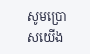សូមប្រោសយើង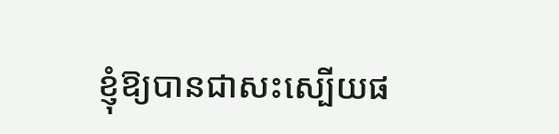ខ្ញុំឱ្យបានជាសះស្បើយផ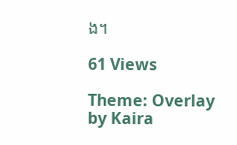ង។

61 Views

Theme: Overlay by Kaira